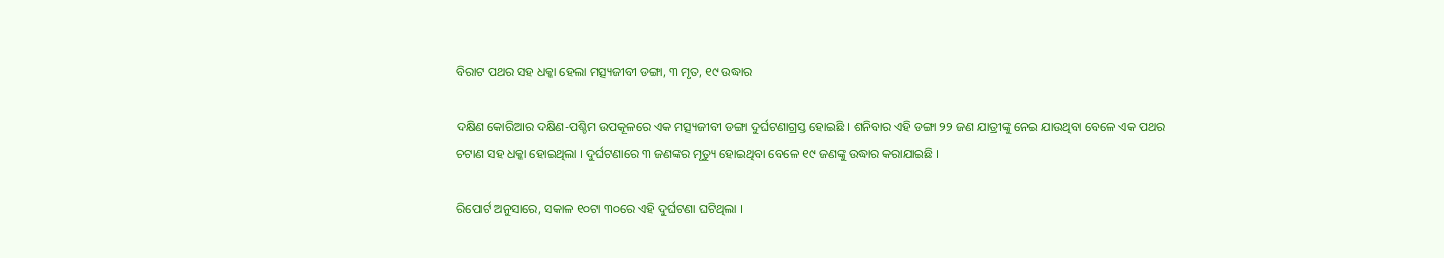ବିରାଟ ପଥର ସହ ଧକ୍କା ହେଲା ମତ୍ସ୍ୟଜୀବୀ ଡଙ୍ଗା, ୩ ମୃତ, ୧୯ ଉଦ୍ଧାର

ଦକ୍ଷିଣ କୋରିଆର ଦକ୍ଷିଣ-ପଶ୍ଚିମ ଉପକୂଳରେ ଏକ ମତ୍ସ୍ୟଜୀବୀ ଡଙ୍ଗା ଦୁର୍ଘଟଣାଗ୍ରସ୍ତ ହୋଇଛି । ଶନିବାର ଏହି ଡଙ୍ଗା ୨୨ ଜଣ ଯାତ୍ରୀଙ୍କୁ ନେଇ ଯାଉଥିବା ବେଳେ ଏକ ପଥର ଚଟାଣ ସହ ଧକ୍କା ହୋଇଥିଲା । ଦୁର୍ଘଟଣାରେ ୩ ଜଣଙ୍କର ମୃତ୍ୟୁ ହୋଇଥିବା ବେଳେ ୧୯ ଜଣଙ୍କୁ ଉଦ୍ଧାର କରାଯାଇଛି ।

ରିପୋର୍ଟ ଅନୁସାରେ, ସକାଳ ୧୦ଟା ୩୦ରେ ଏହି ଦୁର୍ଘଟଣା ଘଟିଥିଲା ।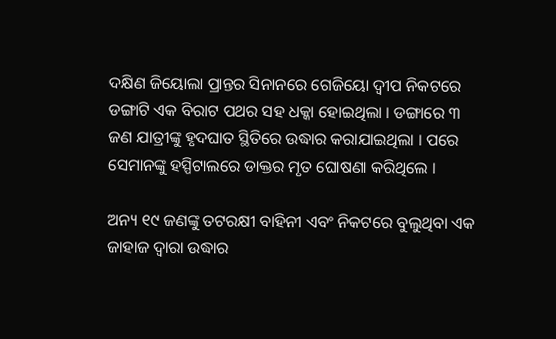ଦକ୍ଷିଣ ଜିୟୋଲା ପ୍ରାନ୍ତର ସିନାନରେ ଗେଜିୟୋ ଦ୍ୱୀପ ନିକଟରେ ଡଙ୍ଗାଟି ଏକ ବିରାଟ ପଥର ସହ ଧକ୍କା ହୋଇଥିଲା । ଡଙ୍ଗାରେ ୩ ଜଣ ଯାତ୍ରୀଙ୍କୁ ହୃଦଘାତ ସ୍ଥିତିରେ ଉଦ୍ଧାର କରାଯାଇଥିଲା । ପରେ ସେମାନଙ୍କୁ ହସ୍ପିଟାଲରେ ଡାକ୍ତର ମୃତ ଘୋଷଣା କରିଥିଲେ ।

ଅନ୍ୟ ୧୯ ଜଣଙ୍କୁ ତଟରକ୍ଷୀ ବାହିନୀ ଏବଂ ନିକଟରେ ବୁଲୁଥିବା ଏକ ଜାହାଜ ଦ୍ୱାରା ଉଦ୍ଧାର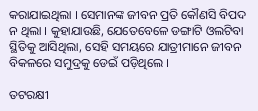କରାଯାଇଥିଲା । ସେମାନଙ୍କ ଜୀବନ ପ୍ରତି କୌଣସି ବିପଦ ନ ଥିଲା । କୁହାଯାଉଛି, ଯେତେବେଳେ ଡଙ୍ଗାଟି ଓଲଟିବା ସ୍ଥିତିକୁ ଆସିଥିଲା, ସେହି ସମୟରେ ଯାତ୍ରୀମାନେ ଜୀବନ ବିକଳରେ ସମୁଦ୍ରକୁ ଡେଇଁ ପଡ଼ିଥିଲେ ।

ତଟରକ୍ଷୀ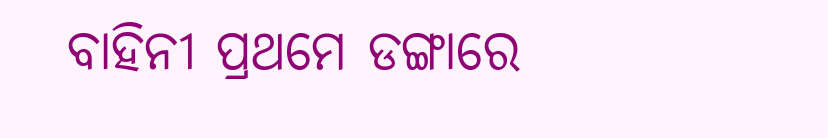ବାହିନୀ ପ୍ରଥମେ ଡଙ୍ଗାରେ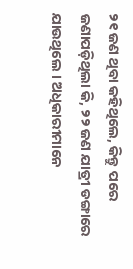୨୧ ଜଣ ଥିବା କହିଥିଲେ, କିନ୍ତୁ ପରେ ଜଣାପଡ଼ିଥିଲା କି, ୨୨ ଜଣ ଯାତ୍ରୀ ଡଙ୍ଗାରେ ଯାଉଥିଲେ । ଅଧିକାରୀମାନେ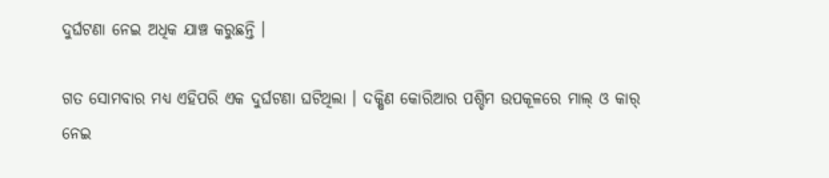ଦୁର୍ଘଟଣା ନେଇ ଅଧିକ ଯାଞ୍ଚ କରୁଛନ୍ତି ।

ଗତ ସୋମବାର ମଧ୍ୟ ଏହିପରି ଏକ ଦୁର୍ଘଟଣା ଘଟିଥିଲା । ଦକ୍ଷିଣ କୋରିଆର ପଶ୍ଚିମ ଉପକୂଳରେ ମାଲ୍ ଓ କାର୍ ନେଇ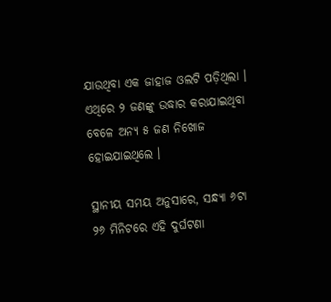ଯାଉଥିବା ଏକ ଜାହାଜ ଓଲଟି ପଡ଼ିଥିଲା । ଏଥିରେ ୨ ଜଣଙ୍କୁ ଉଦ୍ଧାର କରାଯାଇଥିବା ବେଳେ ଅନ୍ୟ ୫ ଜଣ ନିଖୋଜ ହୋଇଯାଇଥିଲେ ।

ସ୍ଥାନୀୟ ସମୟ ଅନୁସାରେ, ସନ୍ଧ୍ୟା ୬ଟା ୨୬ ମିନିଟରେ ଏହି ଦୁର୍ଘଟଣା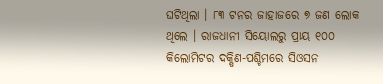ଘଟିଥିଲା । ୮୩ ଟନର ଜାହାଜରେ ୭ ଜଣ ଲୋକ ଥିଲେ । ରାଜଧାନୀ ସିୟୋଲରୁ ପ୍ରାୟ ୧୦୦ କିଲୋମିଟର ଦକ୍ଷିଣ-ପଶ୍ଚିମରେ ସିଓସନ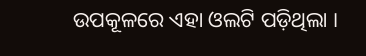ଉପକୂଳରେ ଏହା ଓଲଟି ପଡ଼ିଥିଲା ।